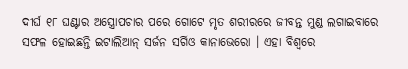ଦୀର୍ଘ ୧୮ ଘଣ୍ଟାର ଅସ୍ତ୍ରୋପଚାର ପରେ ଗୋଟେ ମୃତ ଶରୀରରେ ଜୀବନ୍ତ ମୁଣ୍ଡ ଲଗାଇବାରେ ସଫଳ ହୋଇଛନ୍ତି ଇଟାଲିଆନ୍ ସର୍ଜନ ସର୍ଗିଓ କାନାଭେରୋ । ଏହା ବିଶ୍ୱରେ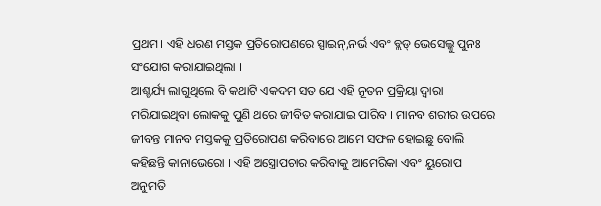ପ୍ରଥମ। ଏହି ଧରଣ ମସ୍ତକ ପ୍ରତିରୋପଣରେ ସ୍ପାଇନ୍,ନର୍ଭ ଏବଂ ବ୍ଲଡ୍ ଭେସେଲ୍କୁ ପୁନଃ ସଂଯୋଗ କରାଯାଇଥିଲା ।
ଆଶ୍ଚର୍ଯ୍ୟ ଲାଗୁଥିଲେ ବି କଥାଟି ଏକଦମ ସତ ଯେ ଏହି ନୂତନ ପ୍ରକ୍ରିୟା ଦ୍ୱାରା ମରିଯାଇଥିବା ଲୋକକୁ ପୁଣି ଥରେ ଜୀବିତ କରାଯାଇ ପାରିବ । ମାନବ ଶରୀର ଉପରେ ଜୀବନ୍ତ ମାନବ ମସ୍ତକକୁ ପ୍ରତିରୋପଣ କରିବାରେ ଆମେ ସଫଳ ହୋଇଛୁ ବୋଲି କହିଛନ୍ତି କାନାଭେରୋ । ଏହି ଅସ୍ତ୍ରୋପଚାର କରିବାକୁ ଆମେରିକା ଏବଂ ୟୁରୋପ ଅନୁମତି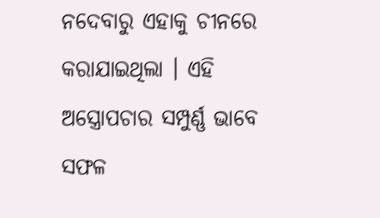ନଦେବାରୁ ଏହାକୁ ଚୀନରେ କରାଯାଇଥିଲା । ଏହି ଅସ୍ତ୍ରୋପଚାର ସମ୍ପୁର୍ଣ୍ଣ ଭାବେ ସଫଳ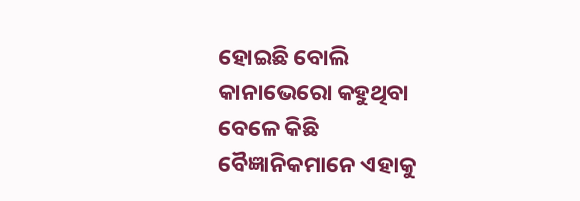ହୋଇଛି ବୋଲି କାନାଭେରୋ କହୁଥିବା ବେଳେ କିଛି ବୈଜ୍ଞାନିକମାନେ ଏହାକୁ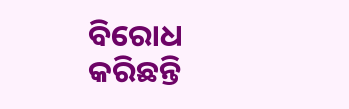ବିରୋଧ କରିଛନ୍ତି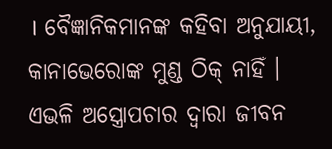। ବୈଜ୍ଞାନିକମାନଙ୍କ କହିବା ଅନୁଯାୟୀ, କାନାଭେରୋଙ୍କ ମୁଣ୍ଡ ଠିକ୍ ନାହିଁ । ଏଭଳି ଅସ୍ତ୍ରୋପଚାର ଦ୍ୱାରା ଜୀବନ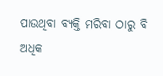ପାଉଥିବା ବ୍ୟକ୍ତି ମରିବା ଠାରୁ ବି ଅଧିକ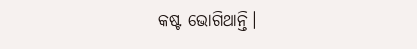କଷ୍ଟ ଭୋଗିଥାନ୍ତି।